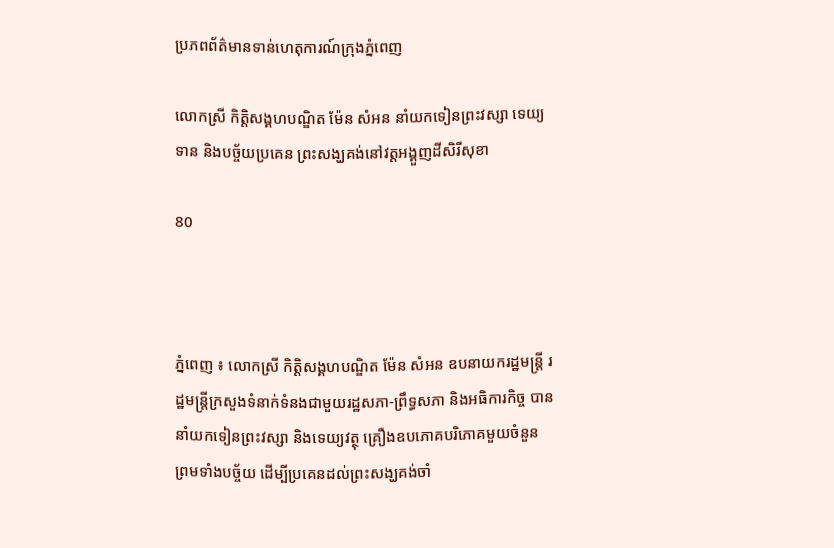ប្រភពព័ត៌មានទាន់ហេតុការណ៍ក្រុងភ្នំពេញ

លោកស្រី កិត្តិសង្គហបណ្ឌិត ម៉ែន សំអន នាំយកទៀនព្រះវស្សា ទេយ្យទាន និងបច្ច័យប្រគេន ព្រះសង្ឃគង់នៅវត្តអង្គួញដីសិរីសុខា

80



ភ្នំពេញ ៖ លោកស្រី កិត្តិសង្គហបណ្ឌិត ម៉ែន សំអន ឧបនាយករដ្ឋមន្រ្តី រដ្ឋមន្រ្តីក្រសួងទំនាក់ទំនងជាមួយរដ្ឋសភា-ព្រឹទ្ធសភា និងអធិការកិច្ច បាននាំយកទៀនព្រះវស្សា និងទេយ្យវត្ថុ គ្រឿងឧបភោគបរិភោគមួយចំនួន ព្រមទាំងបច្ច័យ ដើម្បីប្រគេនដល់ព្រះសង្ឃគង់ចាំ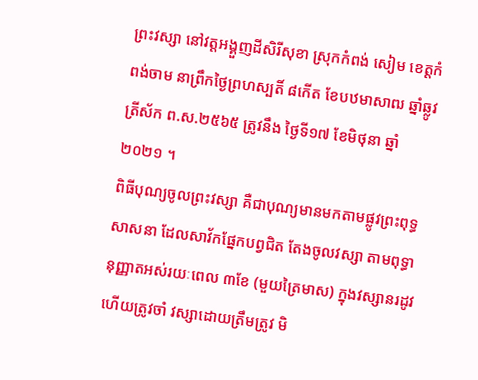ព្រះវស្សា នៅវត្តអង្គួញដីសិរីសុខា ស្រុកកំពង់ សៀម ខេត្តកំពង់ចាម នាព្រឹកថ្ងៃព្រហស្បតិ៍ ៨កើត ខែបឋមាសាឍ ឆ្នាំឆ្លូវ ត្រីស័ក ព.ស.២៥៦៥ ត្រូវនឹង ថ្ងៃទី១៧ ខែមិថុនា ឆ្នាំ២០២១ ។
ពិធីបុណ្យចូលព្រះវស្សា គឺជាបុណ្យមានមកតាមផ្លូវព្រះពុទ្ធសាសនា ដែលសាវ័កផ្នែកបព្វជិត តែងចូលវស្សា តាមពុទ្ធានុញ្ញាតអស់រយៈពេល ៣ខែ (មួយត្រៃមាស) ក្នុងវស្សានរដូវ ហើយត្រូវចាំ វស្សាដោយត្រឹមត្រូវ មិ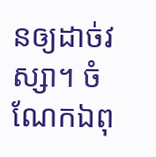នឲ្យដាច់វស្សា។ ចំណែកឯពុ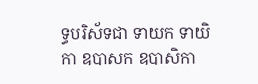ទ្ធបរិស័ទជា ទាយក ទាយិកា ឧបាសក ឧបាសិកា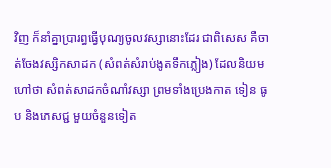វិញ ក៏នាំគ្នាប្រារព្ធធ្វើបុណ្យចូលវស្សានោះដែរ ជាពិសេស គឺចាត់ចែងវស្សិកសាដក (សំពត់សំរាប់ងូតទឹកភ្លៀង) ដែលនិយមហៅថា សំពត់សាដកចំណាំវស្សា ព្រមទាំងប្រេងកាត ទៀន ធូប និងភេសជ្ជ មួយចំនួនទៀត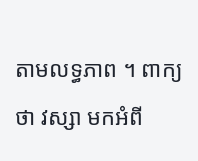តាមលទ្ធភាព ។ ពាក្យថា វស្សា មកអំពី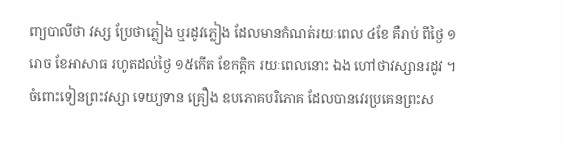ពា្យបាលីថា វស្ស ប្រែថាភ្លៀង ឬរដូវភ្លៀង ដែលមានកំណត់រយៈពេល ៤ខែ គឺរាប់ ពីថ្ងៃ ១រោច ខែអាសាធ រហូតដល់ថ្ងៃ ១៥កើត ខែកត្តិក រយៈពេលនោះ ឯង ហៅថាវស្សានរដូវ ។
ចំពោះទៀនព្រះវស្សា ទេយ្យទាន គ្រឿង ឧបភោគបរិភោគ ដែលបានវេរប្រគេនព្រះស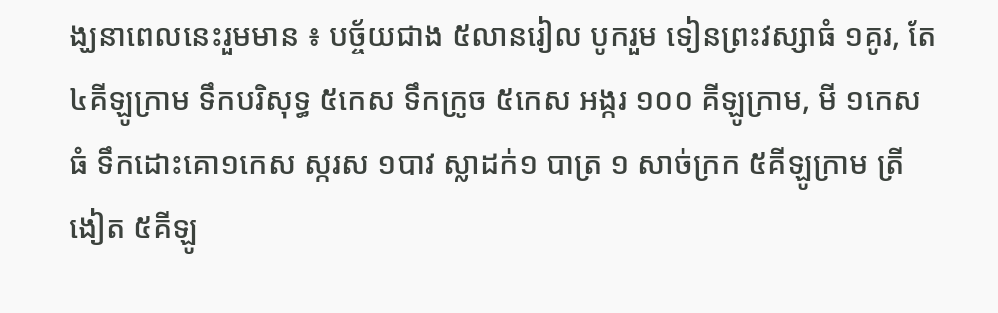ង្ឃនាពេលនេះរួមមាន ៖ បច្ច័យជាង ៥លានរៀល បូករួម ទៀនព្រះវស្សាធំ ១គូរ, តែ ៤គីឡូក្រាម ទឹកបរិសុទ្ធ ៥កេស ទឹកក្រូច ៥កេស អង្ករ ១០០ គីឡូក្រាម, មី ១កេសធំ ទឹកដោះគោ១កេស ស្ករស ១បាវ ស្លាដក់១ បាត្រ ១ សាច់ក្រក ៥គីឡូក្រាម ត្រីងៀត ៥គីឡូ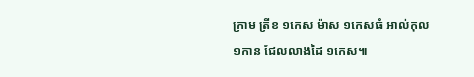ក្រាម ត្រីខ ១កេស ម៉ាស ១កេសធំ អាល់កុល ១កាន ជែលលាងដៃ ១កេស៕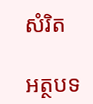សំរិត

អត្ថបទ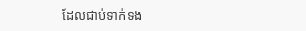ដែលជាប់ទាក់ទង